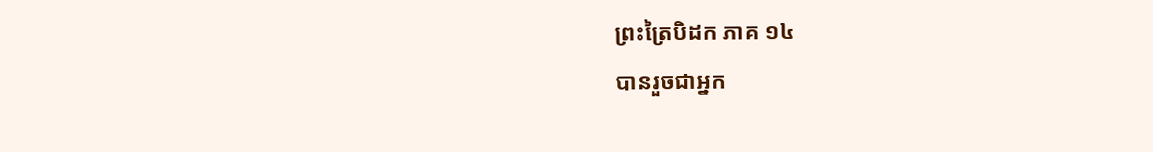ព្រះត្រៃបិដក ភាគ ១៤
បានរួចជាអ្នក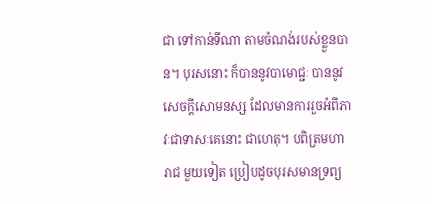ជា ទៅកាន់ទីណា តាមចំណង់របស់ខ្លួនបាន។ បុរសនោះ ក៏បាននូវបាមោជ្ជៈ បាននូវសេចក្តីសោមនស្ស ដែលមានការរួចអំពីភាវៈជាទាសៈគេនោះ ជាហេតុ។ បពិត្រមហារាជ មួយទៀត ប្រៀបដូចបុរសមានទ្រព្យ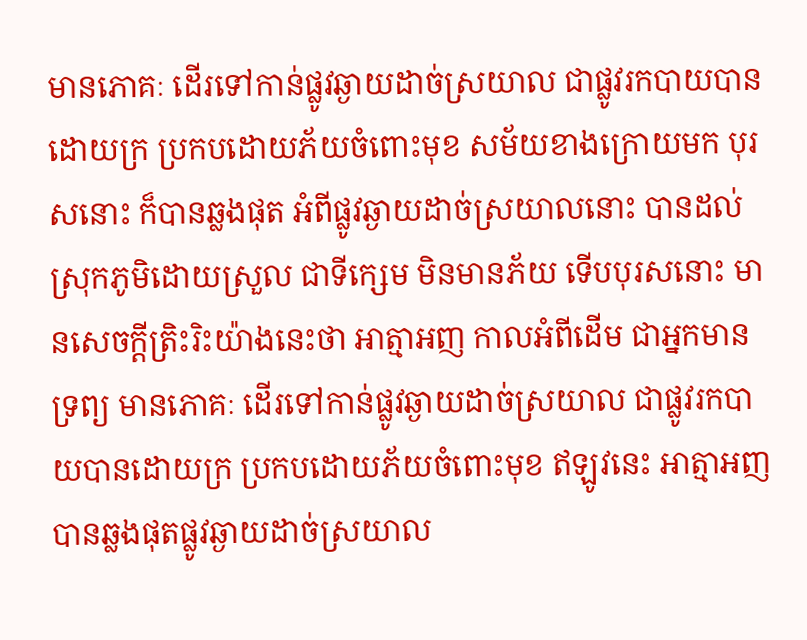មានភោគៈ ដើរទៅកាន់ផ្លូវឆ្ងាយដាច់ស្រយាល ជាផ្លូវរកបាយបានដោយក្រ ប្រកបដោយភ័យចំពោះមុខ សម័យខាងក្រោយមក បុរសនោះ ក៏បានឆ្លងផុត អំពីផ្លូវឆ្ងាយដាច់ស្រយាលនោះ បានដល់ស្រុកភូមិដោយស្រួល ជាទីក្សេម មិនមានភ័យ ទើបបុរសនោះ មានសេចក្តីត្រិះរិះយ៉ាងនេះថា អាត្មាអញ កាលអំពីដើម ជាអ្នកមានទ្រព្យ មានភោគៈ ដើរទៅកាន់ផ្លូវឆ្ងាយដាច់ស្រយាល ជាផ្លូវរកបាយបានដោយក្រ ប្រកបដោយភ័យចំពោះមុខ ឥឡូវនេះ អាត្មាអញ បានឆ្លងផុតផ្លូវឆ្ងាយដាច់ស្រយាល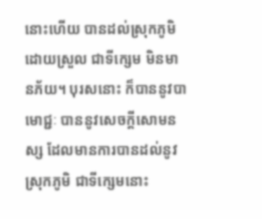នោះហើយ បានដល់ស្រុកភូមិដោយស្រួល ជាទីក្សេម មិនមានភ័យ។ បុរសនោះ ក៏បាននូវបាមោជ្ជៈ បាននូវសេចក្តីសោមនស្ស ដែលមានការបានដល់នូវស្រុកភូមិ ជាទីក្សេមនោះ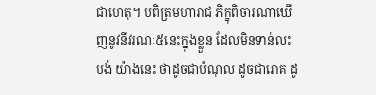ជាហេតុ។ បពិត្រមហារាជ ភិក្ខុពិចារណាឃើញនូវនីវរណៈ៥នេះក្នុងខ្លួន ដែលមិនទាន់លះបង់ យ៉ាងនេះ ថាដូចជាបំណុល ដូចជារោគ ដូ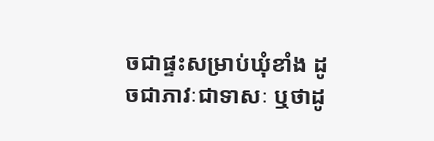ចជាផ្ទះសម្រាប់ឃុំខាំង ដូចជាភាវៈជាទាសៈ ឬថាដូ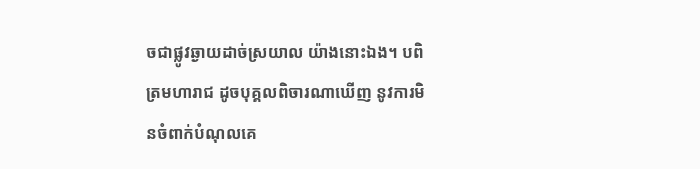ចជាផ្លូវឆ្ងាយដាច់ស្រយាល យ៉ាងនោះឯង។ បពិត្រមហារាជ ដូចបុគ្គលពិចារណាឃើញ នូវការមិនចំពាក់បំណុលគេ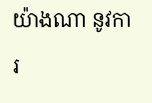យ៉ាងណា នូវការ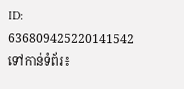ID: 636809425220141542
ទៅកាន់ទំព័រ៖